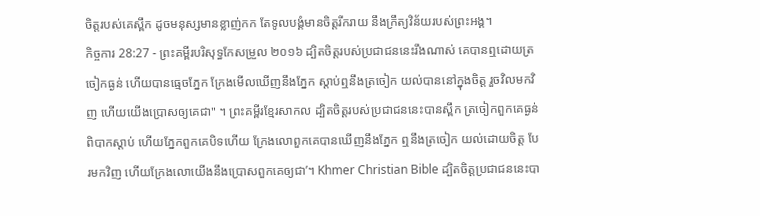ចិត្តរបស់គេស្ពឹក ដូចមនុស្សមានខ្លាញ់កក តែទូលបង្គំមានចិត្តរីករាយ នឹងក្រឹត្យវិន័យរបស់ព្រះអង្គ។
កិច្ចការ 28:27 - ព្រះគម្ពីរបរិសុទ្ធកែសម្រួល ២០១៦ ដ្បិតចិត្តរបស់ប្រជាជននេះរឹងណាស់ គេបានឮដោយត្រចៀកធ្ងន់ ហើយបានធ្មេចភ្នែក ក្រែងមើលឃើញនឹងភ្នែក ស្តាប់ឮនឹងត្រចៀក យល់បាននៅក្នុងចិត្ត រួចវិលមកវិញ ហើយយើងប្រោសឲ្យគេជា" ។ ព្រះគម្ពីរខ្មែរសាកល ដ្បិតចិត្តរបស់ប្រជាជននេះបានស្ពឹក ត្រចៀកពួកគេធ្ងន់ពិបាកស្ដាប់ ហើយភ្នែកពួកគេបិទហើយ ក្រែងលោពួកគេបានឃើញនឹងភ្នែក ឮនឹងត្រចៀក យល់ដោយចិត្ត បែរមកវិញ ហើយក្រែងលោយើងនឹងប្រោសពួកគេឲ្យជា’។ Khmer Christian Bible ដ្បិតចិត្ដប្រជាជននេះបា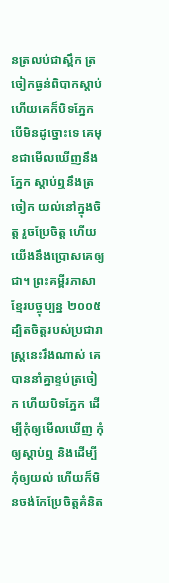នត្រលប់ជាស្ពឹក ត្រចៀកធ្ងន់ពិបាកស្ដាប់ ហើយគេក៏បិទភ្នែក បើមិនដូច្នោះទេ គេមុខជាមើលឃើញនឹងភ្នែក ស្ដាប់ឮនឹងត្រចៀក យល់នៅក្នុងចិត្ដ រួចប្រែចិត្ដ ហើយយើងនឹងប្រោសគេឲ្យជា។ ព្រះគម្ពីរភាសាខ្មែរបច្ចុប្បន្ន ២០០៥ ដ្បិតចិត្តរបស់ប្រជារាស្ត្រនេះរឹងណាស់ គេបាននាំគ្នាខ្ទប់ត្រចៀក ហើយបិទភ្នែក ដើម្បីកុំឲ្យមើលឃើញ កុំឲ្យស្ដាប់ឮ និងដើម្បីកុំឲ្យយល់ ហើយក៏មិនចង់កែប្រែចិត្តគំនិត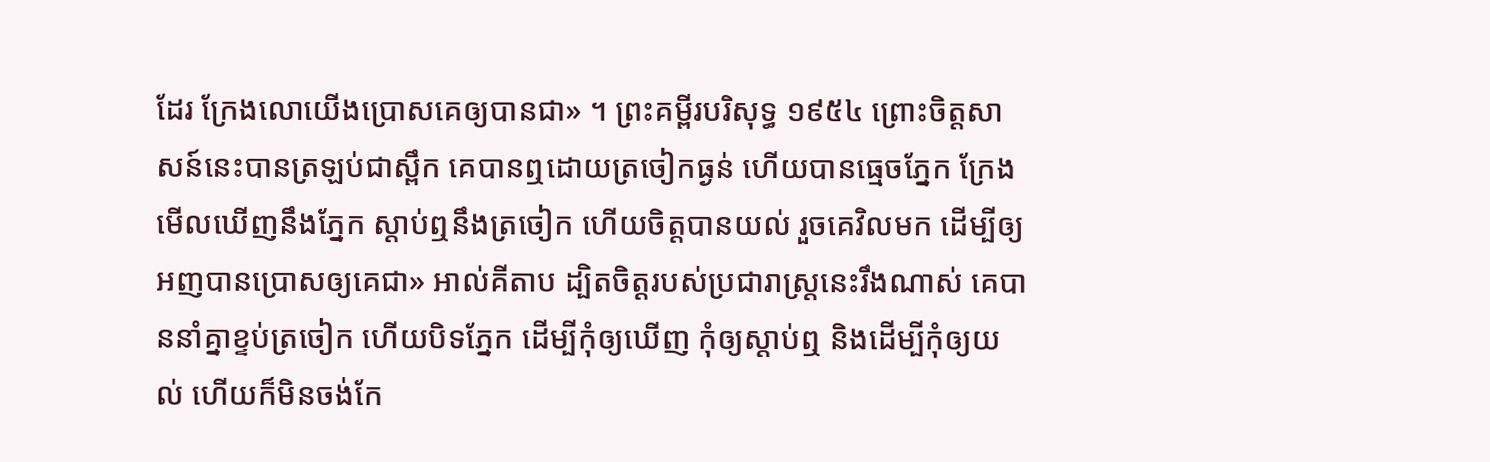ដែរ ក្រែងលោយើងប្រោសគេឲ្យបានជា» ។ ព្រះគម្ពីរបរិសុទ្ធ ១៩៥៤ ព្រោះចិត្តសាសន៍នេះបានត្រឡប់ជាស្ពឹក គេបានឮដោយត្រចៀកធ្ងន់ ហើយបានធ្មេចភ្នែក ក្រែងមើលឃើញនឹងភ្នែក ស្តាប់ឮនឹងត្រចៀក ហើយចិត្តបានយល់ រួចគេវិលមក ដើម្បីឲ្យអញបានប្រោសឲ្យគេជា» អាល់គីតាប ដ្បិតចិត្ដរបស់ប្រជារាស្ដ្រនេះរឹងណាស់ គេបាននាំគ្នាខ្ទប់ត្រចៀក ហើយបិទភ្នែក ដើម្បីកុំឲ្យឃើញ កុំឲ្យស្ដាប់ឮ និងដើម្បីកុំឲ្យយល់ ហើយក៏មិនចង់កែ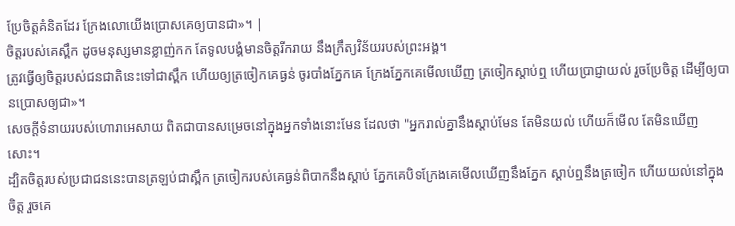ប្រែចិត្ដគំនិតដែរ ក្រែងលោយើងប្រោសគេឲ្យបានជា»។ |
ចិត្តរបស់គេស្ពឹក ដូចមនុស្សមានខ្លាញ់កក តែទូលបង្គំមានចិត្តរីករាយ នឹងក្រឹត្យវិន័យរបស់ព្រះអង្គ។
ត្រូវធ្វើឲ្យចិត្តរបស់ជនជាតិនេះទៅជាស្ពឹក ហើយឲ្យត្រចៀកគេធ្ងន់ ចូរបាំងភ្នែកគេ ក្រែងភ្នែកគេមើលឃើញ ត្រចៀកស្តាប់ឮ ហើយប្រាជ្ញាយល់ រួចប្រែចិត្ត ដើម្បីឲ្យបានប្រោសឲ្យជា»។
សេចក្ដីទំនាយរបស់ហោរាអេសាយ ពិតជាបានសម្រេចនៅក្នុងអ្នកទាំងនោះមែន ដែលថា "អ្នករាល់គ្នានឹងស្ដាប់មែន តែមិនយល់ ហើយក៏មើល តែមិនឃើញសោះ។
ដ្បិតចិត្តរបស់ប្រជាជននេះបានត្រឡប់ជាស្ពឹក ត្រចៀករបស់គេធ្ងន់ពិបាកនឹងស្ដាប់ ភ្នែកគេបិទក្រែងគេមើលឃើញនឹងភ្នែក ស្ដាប់ឮនឹងត្រចៀក ហើយយល់នៅក្នុងចិត្ត រួចគេ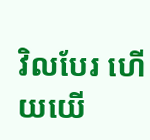វិលបែរ ហើយយើ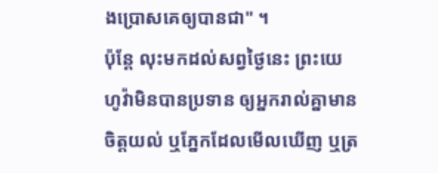ងប្រោសគេឲ្យបានជា" ។
ប៉ុន្តែ លុះមកដល់សព្វថ្ងៃនេះ ព្រះយេហូវ៉ាមិនបានប្រទាន ឲ្យអ្នករាល់គ្នាមានចិត្តយល់ ឬភ្នែកដែលមើលឃើញ ឬត្រ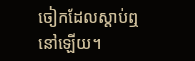ចៀកដែលស្តាប់ឮនៅឡើយ។